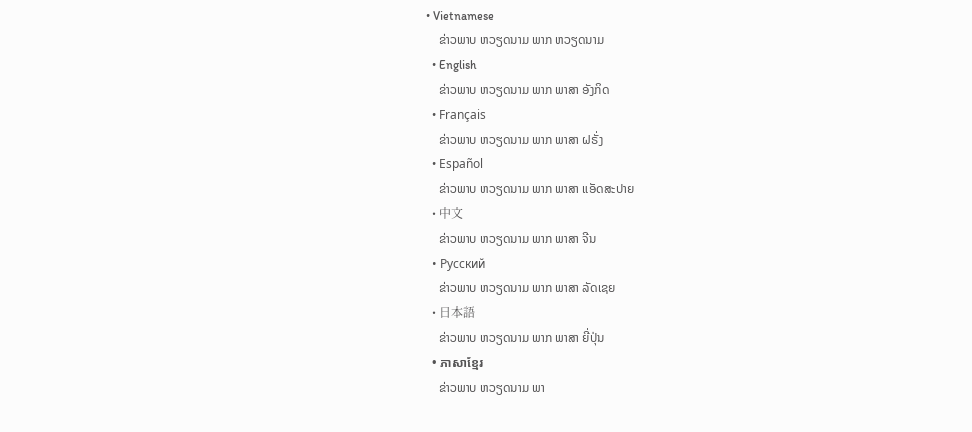• Vietnamese
    ຂ່າວພາບ ຫວຽດນາມ ພາກ ຫວຽດນາມ
  • English
    ຂ່າວພາບ ຫວຽດນາມ ພາກ ພາສາ ອັງກິດ
  • Français
    ຂ່າວພາບ ຫວຽດນາມ ພາກ ພາສາ ຝຣັ່ງ
  • Español
    ຂ່າວພາບ ຫວຽດນາມ ພາກ ພາສາ ແອັດສະປາຍ
  • 中文
    ຂ່າວພາບ ຫວຽດນາມ ພາກ ພາສາ ຈີນ
  • Русский
    ຂ່າວພາບ ຫວຽດນາມ ພາກ ພາສາ ລັດເຊຍ
  • 日本語
    ຂ່າວພາບ ຫວຽດນາມ ພາກ ພາສາ ຍີ່ປຸ່ນ
  • ភាសាខ្មែរ
    ຂ່າວພາບ ຫວຽດນາມ ພາ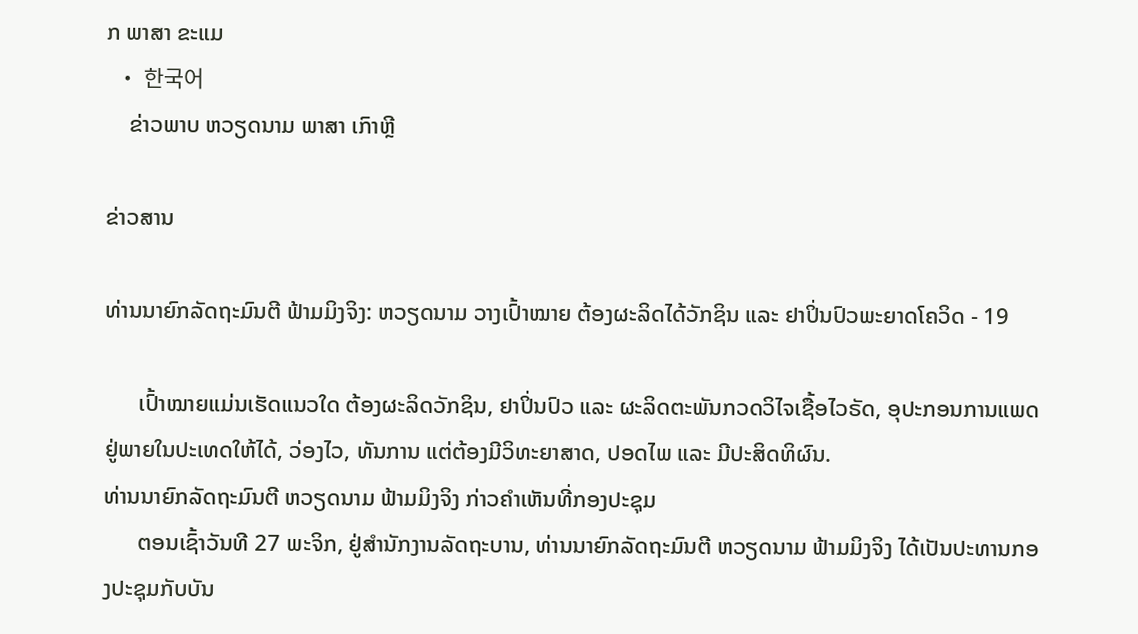ກ ພາສາ ຂະແມ
  • 한국어
    ຂ່າວພາບ ຫວຽດນາມ ພາສາ ເກົາຫຼີ

ຂ່າວສານ

ທ່ານນາຍົກລັດຖະມົນຕີ ຟ້າມມິງຈິງ: ຫວຽດນາມ ວາງເປົ້າໝາຍ ຕ້ອງຜະລິດໄດ້ວັກຊິນ ແລະ ຢາປິ່ນປົວພະຍາດໂຄວິດ - 19

      ເປົ້າໝາຍແມ່ນເຮັດແນວໃດ ຕ້ອງຜະລິດວັກຊິນ, ຢາປິ່ນປົວ ແລະ ຜະລິດຕະພັນກວດວິໄຈເຊື້ອໄວຣັດ, ອຸປະກອນການແພດຢູ່ພາຍໃນປະເທດໃຫ້ໄດ້, ວ່ອງໄວ, ທັນການ ແຕ່ຕ້ອງມີວິທະຍາສາດ, ປອດໄພ ແລະ ມີປະສິດທິຜົນ.
ທ່ານນາຍົກລັດຖະມົນຕີ ຫວຽດນາມ ຟ້າມມິງຈິງ ກ່າວຄຳເຫັນທີ່ກອງປະຊຸມ
      ຕອນເຊົ້າວັນທີ 27 ພະຈິກ, ຢູ່ສຳນັກງານລັດຖະບານ, ທ່ານນາຍົກລັດຖະມົນຕີ ຫວຽດນາມ ຟ້າມມິງຈິງ ໄດ້ເປັນປະທານກອງປະຊຸມກັບບັນ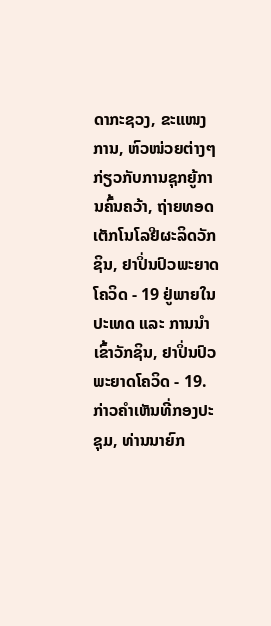ດາກະຊວງ, ຂະແໜງການ, ຫົວໜ່ວຍຕ່າງໆກ່ຽວກັບການຊຸກຍູ້ການຄົ້ນຄວ້າ, ຖ່າຍທອດເຕັກໂນໂລຢີຜະລິດວັກຊິນ, ຢາປິ່ນປົວພະຍາດໂຄວິດ - 19 ຢູ່ພາຍໃນປະເທດ ແລະ ການນຳເຂົ້າວັກຊິນ, ຢາປິ່ນປົວພະຍາດໂຄວິດ - 19. ກ່າວຄຳເຫັນທີ່ກອງປະຊຸມ, ທ່ານນາຍົກ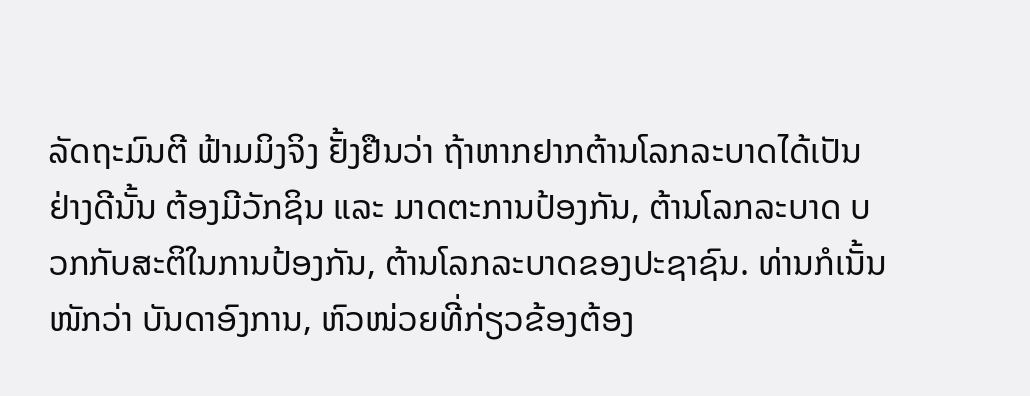ລັດຖະມົນຕີ ຟ້າມມິງຈິງ ຢັ້ງຢືນວ່າ ຖ້າຫາກຢາກຕ້ານໂລກລະບາດໄດ້ເປັນຢ່າງດີນັ້ນ ຕ້ອງມີວັກຊິນ ແລະ ມາດຕະການປ້ອງກັນ, ຕ້ານໂລກລະບາດ ບວກກັບສະຕິໃນການປ້ອງກັນ, ຕ້ານໂລກລະບາດຂອງປະຊາຊົນ. ທ່ານກໍເນັ້ນໜັກວ່າ ບັນດາອົງການ, ຫົວໜ່ວຍທີ່ກ່ຽວຂ້ອງຕ້ອງ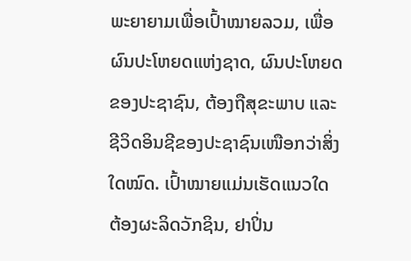ພະຍາຍາມເພື່ອເປົ້າໝາຍລວມ, ເພື່ອຜົນປະໂຫຍດແຫ່ງຊາດ, ຜົນປະໂຫຍດຂອງປະຊາຊົນ, ຕ້ອງຖືສຸຂະພາບ ແລະ ຊີວິດອິນຊີຂອງປະຊາຊົນເໜືອກວ່າສິ່ງໃດໝົດ. ເປົ້າໝາຍແມ່ນເຮັດແນວໃດ ຕ້ອງຜະລິດວັກຊິນ, ຢາປິ່ນ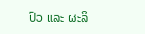ປົວ ແລະ ຜະລິ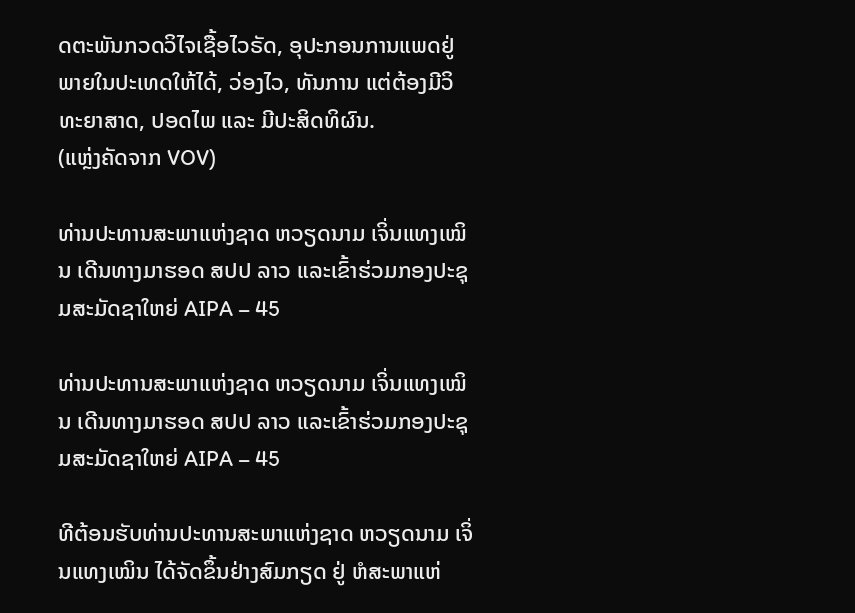ດຕະພັນກວດວິໄຈເຊື້ອໄວຣັດ, ອຸປະກອນການແພດຢູ່ພາຍໃນປະເທດໃຫ້ໄດ້, ວ່ອງໄວ, ທັນການ ແຕ່ຕ້ອງມີວິທະຍາສາດ, ປອດໄພ ແລະ ມີປະສິດທິຜົນ.
(ແຫຼ່ງຄັດຈາກ VOV)

ທ່ານປະທານສະພາແຫ່ງຊາດ ຫວຽດນາມ ເຈິ່ນແທງເໝິນ ເດີນທາງມາຮອດ ສປປ ລາວ ແລະເຂົ້າຮ່ວມກອງປະຊຸມສະມັດຊາໃຫຍ່ AIPA – 45

ທ່ານປະທານສະພາແຫ່ງຊາດ ຫວຽດນາມ ເຈິ່ນແທງເໝິນ ເດີນທາງມາຮອດ ສປປ ລາວ ແລະເຂົ້າຮ່ວມກອງປະຊຸມສະມັດຊາໃຫຍ່ AIPA – 45

ທີຕ້ອນຮັບທ່ານປະທານສະພາແຫ່ງຊາດ ຫວຽດນາມ ເຈິ່ນແທງເໝິນ ໄດ້ຈັດຂຶ້ນຢ່າງສົມກຽດ ຢູ່ ຫໍສະພາແຫ່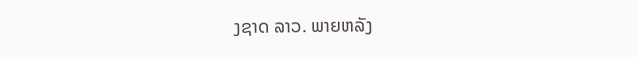ງຊາດ ລາວ. ພາຍຫລັງ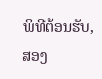ພິທີຕ້ອນຮັບ, ສອງ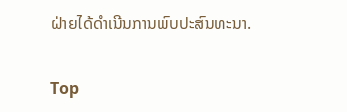ຝ່າຍໄດ້ດຳເນີນການພົບປະສົນທະນາ.

Top